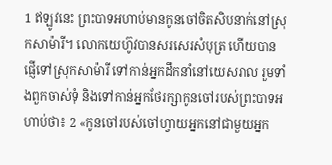1 ឥឡូវនេះ ព្រះបាទអហាប់មានកូនចៅចិតសិបនាក់នៅស្រុកសាម៉ារី។ លោកយេហ៊ូវបានសរសេរសំបុត្រ ហើយបានផ្ញើទៅស្រុកសាម៉ារី ទៅកាន់អ្នកដឹកនាំនៅយេសរាល រួមទាំងពួកចាស់ទុំ និងទៅកាន់អ្នកថែរក្សាកូនចៅរបស់ព្រះបាទអហាប់ថា៖ 2 «កូនចៅរបស់ចៅហ្វាយអ្នកនៅជាមួយអ្នក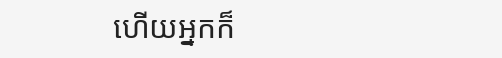ហើយអ្នកក៏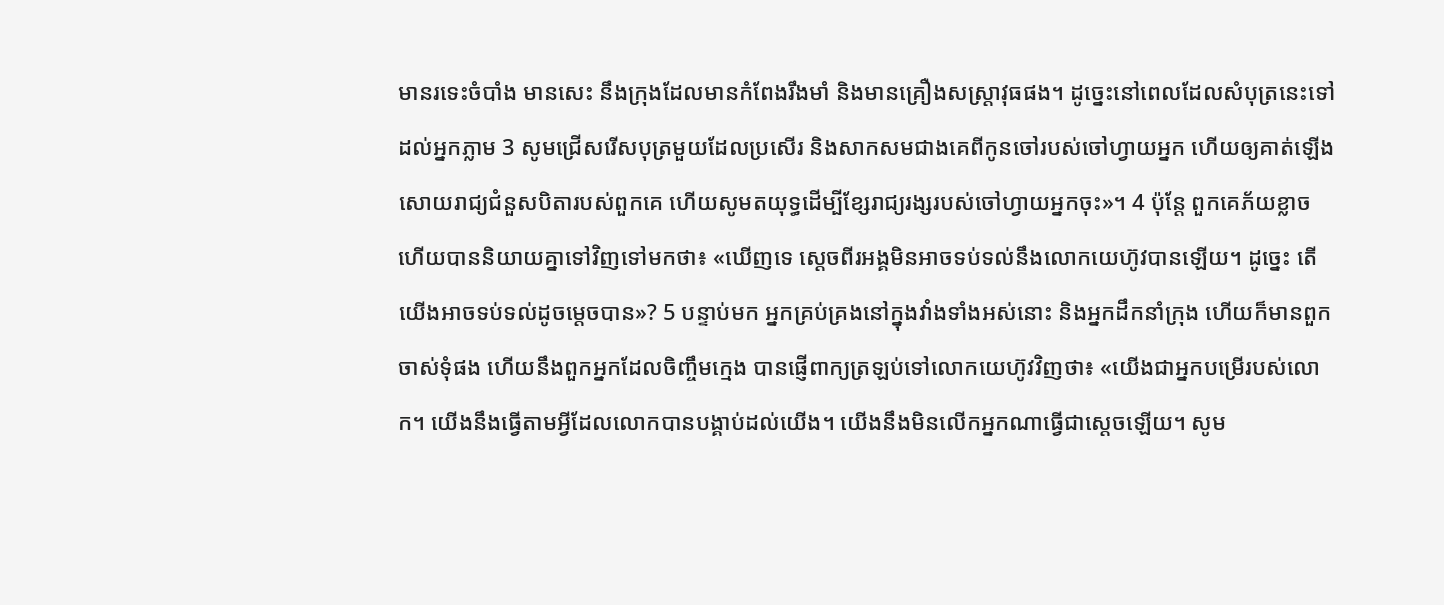មានរទេះចំបាំង មានសេះ នឹងក្រុងដែលមានកំពែងរឹងមាំ និងមានគ្រឿងសស្ត្រាវុធផង។ ដូច្នេះនៅពេលដែលសំបុត្រនេះទៅដល់អ្នកភ្លាម 3 សូមជ្រើសរើសបុត្រមួយដែលប្រសើរ និងសាកសមជាងគេពីកូនចៅរបស់ចៅហ្វាយអ្នក ហើយឲ្យគាត់ឡើងសោយរាជ្យជំនួសបិតារបស់ពួកគេ ហើយសូមតយុទ្ធដើម្បីខ្សែរាជ្យរង្សរបស់ចៅហ្វាយអ្នកចុះ»។ 4 ប៉ុន្តែ ពួកគេភ័យខ្លាច ហើយបាននិយាយគ្នាទៅវិញទៅមកថា៖ «ឃើញទេ ស្តេចពីរអង្គមិនអាចទប់ទល់នឹងលោកយេហ៊ូវបានឡើយ។ ដូច្នេះ តើយើងអាចទប់ទល់ដូចម្តេចបាន»? 5 បន្ទាប់មក អ្នកគ្រប់គ្រងនៅក្នុងវាំងទាំងអស់នោះ និងអ្នកដឹកនាំក្រុង ហើយក៏មានពួកចាស់ទុំផង ហើយនឹងពួកអ្នកដែលចិញ្ចឹមក្មេង បានផ្ញើពាក្យត្រឡប់ទៅលោកយេហ៊ូវវិញថា៖ «យើងជាអ្នកបម្រើរបស់លោក។ យើងនឹងធ្វើតាមអ្វីដែលលោកបានបង្គាប់ដល់យើង។ យើងនឹងមិនលើកអ្នកណាធ្វើជាស្តេចឡើយ។ សូម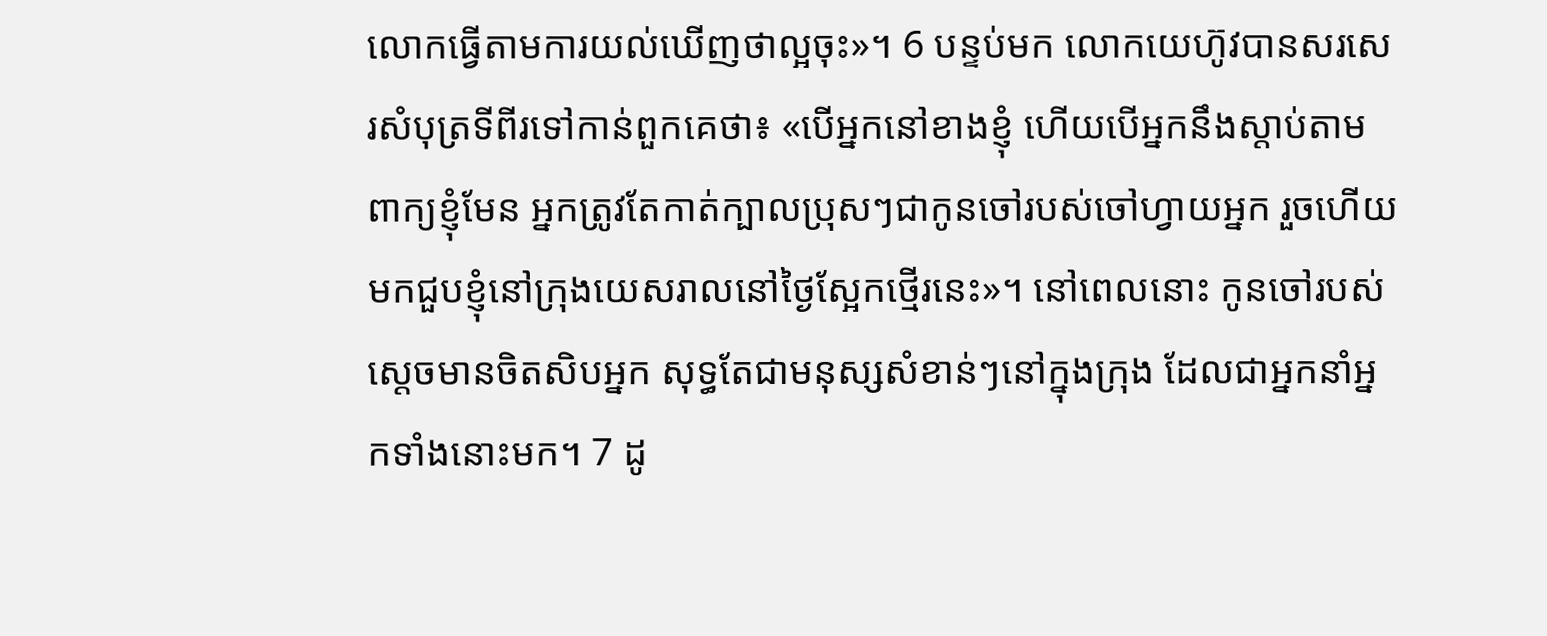លោកធ្វើតាមការយល់ឃើញថាល្អចុះ»។ 6 បន្ទប់មក លោកយេហ៊ូវបានសរសេរសំបុត្រទីពីរទៅកាន់ពួកគេថា៖ «បើអ្នកនៅខាងខ្ញុំ ហើយបើអ្នកនឹងស្តាប់តាមពាក្យខ្ញុំមែន អ្នកត្រូវតែកាត់ក្បាលប្រុសៗជាកូនចៅរបស់ចៅហ្វាយអ្នក រួចហើយមកជួបខ្ញុំនៅក្រុងយេសរាលនៅថ្ងៃស្អែកថ្មើរនេះ»។ នៅពេលនោះ កូនចៅរបស់ស្តេចមានចិតសិបអ្នក សុទ្ធតែជាមនុស្សសំខាន់ៗនៅក្នុងក្រុង ដែលជាអ្នកនាំអ្នកទាំងនោះមក។ 7 ដូ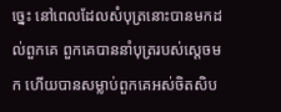ច្នេះ នៅពេលដែលសំបុត្រនោះបានមកដល់ពួកគេ ពួកគេបាននាំបុត្ររបស់ស្តេចមក ហើយបានសម្លាប់ពួកគេអស់ចិតសិប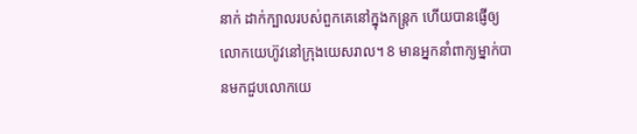នាក់ ដាក់ក្បាលរបស់ពួកគេនៅក្នុងកន្ត្រក ហើយបានផ្ញើឲ្យលោកយេហ៊ូវនៅក្រុងយេសរាល។ 8 មានអ្នកនាំពាក្យម្នាក់បានមកជួបលោកយេ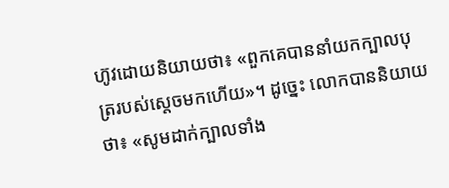ហ៊ូវដោយនិយាយថា៖ «ពួកគេបាននាំយកក្បាលបុត្ររបស់ស្តេចមកហើយ»។ ដូច្នេះ លោកបាននិយាយថា៖ «សូមដាក់ក្បាលទាំង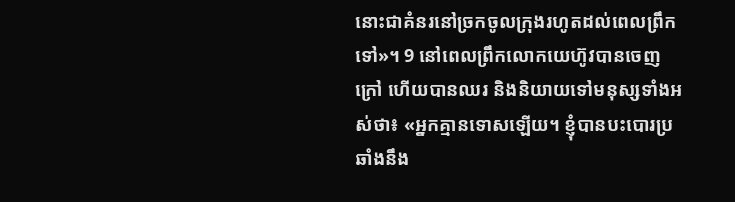នោះជាគំនរនៅច្រកចូលក្រុងរហូតដល់ពេលព្រឹកទៅ»។ 9 នៅពេលព្រឹកលោកយេហ៊ូវបានចេញក្រៅ ហើយបានឈរ និងនិយាយទៅមនុស្សទាំងអស់ថា៖ «អ្នកគ្មានទោសឡើយ។ ខ្ញុំបានបះបោរប្រឆាំងនឹង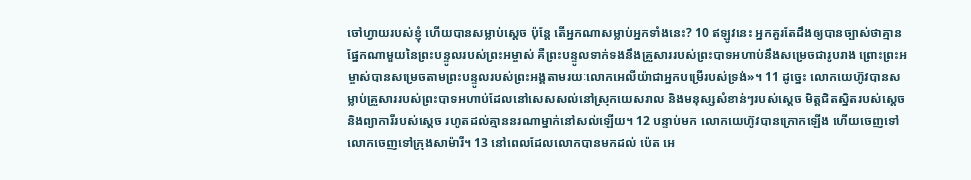ចៅហ្វាយរបស់ខ្ញុំ ហើយបានសម្លាប់ស្តេច ប៉ុន្តែ តើអ្នកណាសម្លាប់អ្នកទាំងនេះ? 10 ឥឡូវនេះ អ្នកគួរតែដឹងឲ្យបានច្បាស់ថាគ្មានផ្នែកណាមួយនៃព្រះបន្ទូលរបស់ព្រះអម្ចាស់ គឺព្រះបន្ទូលទាក់ទងនឹងគ្រួសាររបស់ព្រះបាទអហាប់នឹងសម្រេចជារូបរាង ព្រោះព្រះអម្ចាស់បានសម្រេចតាមព្រះបន្ទូលរបស់ព្រះអង្គតាមរយៈលោកអេលីយ៉ាជាអ្នកបម្រើរបស់ទ្រង់»។ 11 ដូច្នេះ លោកយេហ៊ូវបានសម្លាប់គ្រួសាររបស់ព្រះបាទអហាប់ដែលនៅសេសសល់នៅស្រុកយេសរាល និងមនុស្សសំខាន់ៗរបស់ស្តេច មិត្តជិតស្និតរបស់ស្តេច និងព្យាការីរបស់ស្តេច រហូតដល់គ្មាននរណាម្នាក់នៅសល់ឡើយ។ 12 បន្ទាប់មក លោកយេហ៊ូវបានក្រោកឡើង ហើយចេញទៅ លោកចេញទៅក្រុងសាម៉ារី។ 13 នៅពេលដែលលោកបានមកដល់ ប៉េត អេ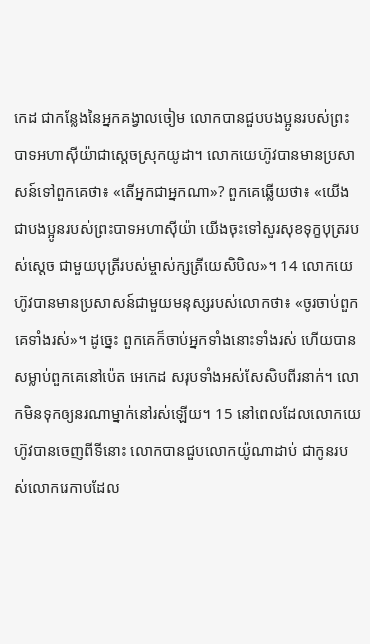កេដ ជាកន្លែងនៃអ្នកគង្វាលចៀម លោកបានជួបបងប្អូនរបស់ព្រះបាទអហាស៊ីយ៉ាជាស្តេចស្រុកយូដា។ លោកយេហ៊ូវបានមានប្រសាសន៍ទៅពួកគេថា៖ «តើអ្នកជាអ្នកណា»? ពួកគេឆ្លើយថា៖ «យើងជាបងប្អូនរបស់ព្រះបាទអហាស៊ីយ៉ា យើងចុះទៅសួរសុខទុក្ខបុត្ររបស់ស្តេច ជាមួយបុត្រីរបស់ម្ចាស់ក្សត្រីយេសិបិល»។ 14 លោកយេហ៊ូវបានមានប្រសាសន៍ជាមួយមនុស្សរបស់លោកថា៖ «ចូរចាប់ពួកគេទាំងរស់»។ ដូច្នេះ ពួកគេក៏ចាប់អ្នកទាំងនោះទាំងរស់ ហើយបានសម្លាប់ពួកគេនៅប៉េត អេកេដ សរុបទាំងអស់សែសិបពីរនាក់។ លោកមិនទុកឲ្យនរណាម្នាក់នៅរស់ឡើយ។ 15 នៅពេលដែលលោកយេហ៊ូវបានចេញពីទីនោះ លោកបានជួបលោកយ៉ូណាដាប់ ជាកូនរបស់លោករេកាបដែល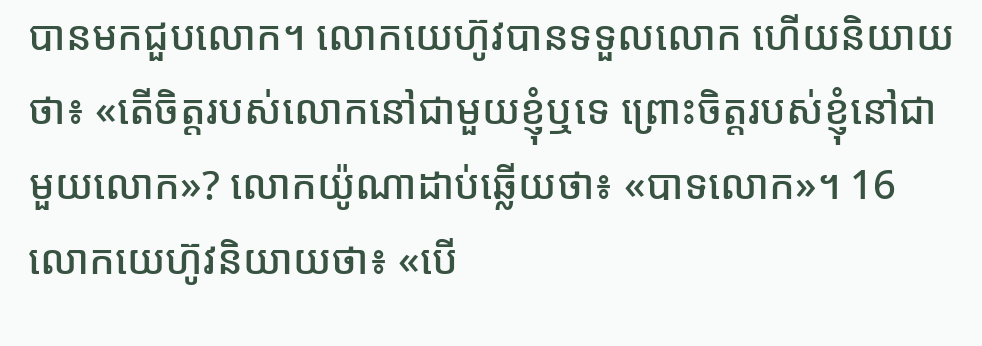បានមកជួបលោក។ លោកយេហ៊ូវបានទទួលលោក ហើយនិយាយថា៖ «តើចិត្តរបស់លោកនៅជាមួយខ្ញុំឬទេ ព្រោះចិត្តរបស់ខ្ញុំនៅជាមួយលោក»? លោកយ៉ូណាដាប់ឆ្លើយថា៖ «បាទលោក»។ 16 លោកយេហ៊ូវនិយាយថា៖ «បើ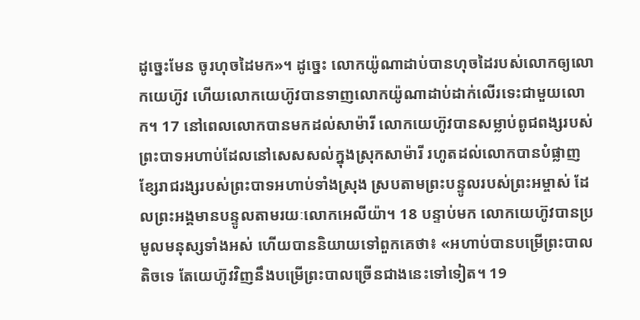ដូច្នេះមែន ចូរហុចដៃមក»។ ដូច្នេះ លោកយ៉ូណាដាប់បានហុចដៃរបស់លោកឲ្យលោកយេហ៊ូវ ហើយលោកយេហ៊ូវបានទាញលោកយ៉ូណាដាប់ដាក់លើរទេះជាមួយលោក។ 17 នៅពេលលោកបានមកដល់សាម៉ារី លោកយេហ៊ូវបានសម្លាប់ពូជពង្សរបស់ព្រះបាទអហាប់ដែលនៅសេសសល់ក្នុងស្រុកសាម៉ារី រហូតដល់លោកបានបំផ្លាញខ្សែរាជរង្សរបស់ព្រះបាទអហាប់ទាំងស្រុង ស្របតាមព្រះបន្ទូលរបស់ព្រះអម្ចាស់ ដែលព្រះអង្គមានបន្ទូលតាមរយៈលោកអេលីយ៉ា។ 18 បន្ទាប់មក លោកយេហ៊ូវបានប្រមូលមនុស្សទាំងអស់ ហើយបាននិយាយទៅពួកគេថា៖ «អហាប់បានបម្រើព្រះបាលតិចទេ តែយេហ៊ូវវិញនឹងបម្រើព្រះបាលច្រើនជាងនេះទៅទៀត។ 19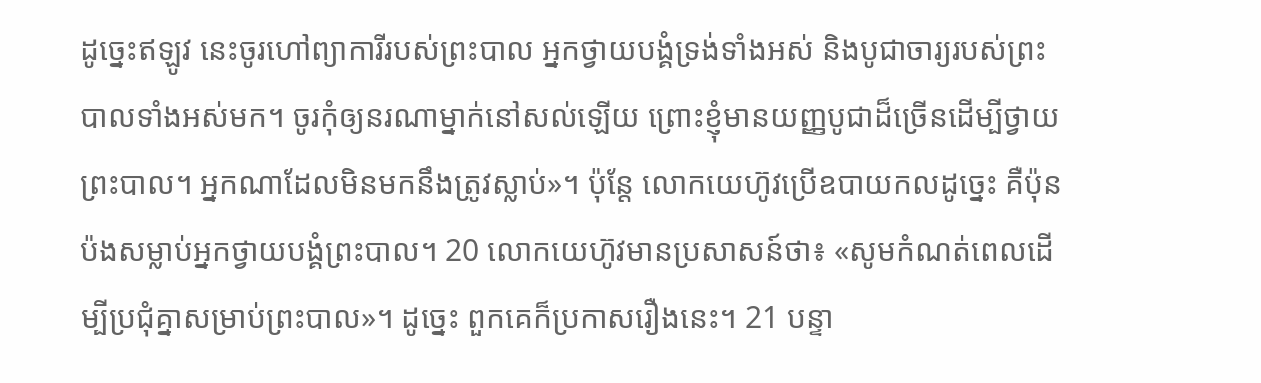ដូច្នេះឥឡូវ នេះចូរហៅព្យាការីរបស់ព្រះបាល អ្នកថ្វាយបង្គំទ្រង់ទាំងអស់ និងបូជាចារ្យរបស់ព្រះបាលទាំងអស់មក។ ចូរកុំឲ្យនរណាម្នាក់នៅសល់ឡើយ ព្រោះខ្ញុំមានយញ្ញបូជាដ៏ច្រើនដើម្បីថ្វាយព្រះបាល។ អ្នកណាដែលមិនមកនឹងត្រូវស្លាប់»។ ប៉ុន្តែ លោកយេហ៊ូវប្រើឧបាយកលដូច្នេះ គឺប៉ុនប៉ងសម្លាប់អ្នកថ្វាយបង្គំព្រះបាល។ 20 លោកយេហ៊ូវមានប្រសាសន៍ថា៖ «សូមកំណត់ពេលដើម្បីប្រជុំគ្នាសម្រាប់ព្រះបាល»។ ដូច្នេះ ពួកគេក៏ប្រកាសរឿងនេះ។ 21 បន្ទា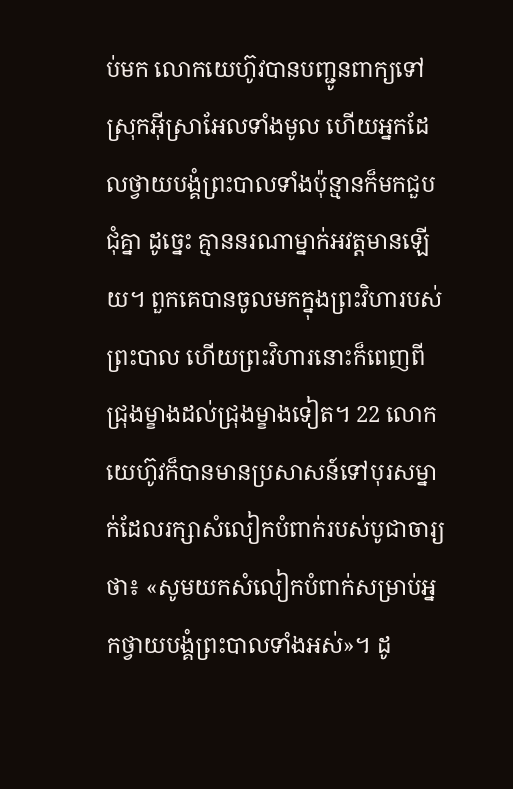ប់មក លោកយេហ៊ូវបានបញ្ជូនពាក្យទៅស្រុកអ៊ីស្រាអែលទាំងមូល ហើយអ្នកដែលថ្វាយបង្គំព្រះបាលទាំងប៉ុន្មានក៏មកជួបជុំគ្នា ដូច្នេះ គ្មាននរណាម្នាក់អវត្តមានឡើយ។ ពួកគេបានចូលមកក្នុងព្រះវិហារបស់ព្រះបាល ហើយព្រះវិហារនោះក៏ពេញពីជ្រុងម្ខាងដល់ជ្រុងម្ខាងទៀត។ 22 លោកយេហ៊ូវក៏បានមានប្រសាសន៍ទៅបុរសម្នាក់ដែលរក្សាសំលៀកបំពាក់របស់បូជាចារ្យថា៖ «សូមយកសំលៀកបំពាក់សម្រាប់អ្នកថ្វាយបង្គំព្រះបាលទាំងអស់»។ ដូ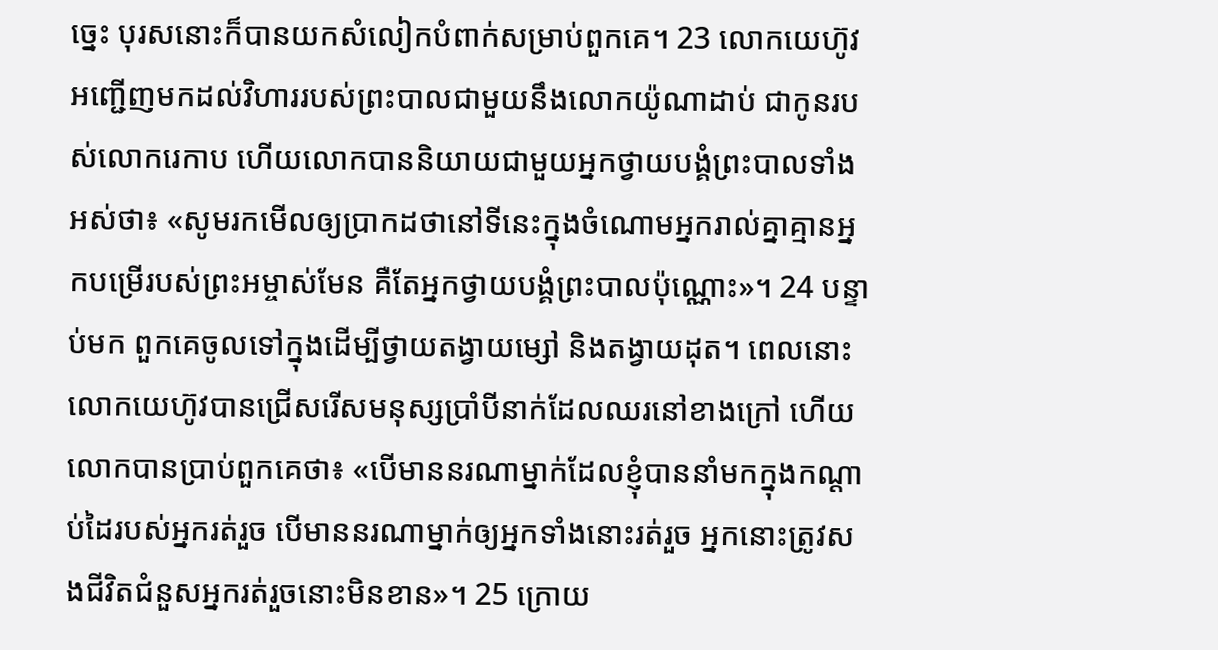ច្នេះ បុរសនោះក៏បានយកសំលៀកបំពាក់សម្រាប់ពួកគេ។ 23 លោកយេហ៊ូវអញ្ជើញមកដល់វិហាររបស់ព្រះបាលជាមួយនឹងលោកយ៉ូណាដាប់ ជាកូនរបស់លោករេកាប ហើយលោកបាននិយាយជាមួយអ្នកថ្វាយបង្គំព្រះបាលទាំងអស់ថា៖ «សូមរកមើលឲ្យប្រាកដថានៅទីនេះក្នុងចំណោមអ្នករាល់គ្នាគ្មានអ្នកបម្រើរបស់ព្រះអម្ចាស់មែន គឺតែអ្នកថ្វាយបង្គំព្រះបាលប៉ុណ្ណោះ»។ 24 បន្ទាប់មក ពួកគេចូលទៅក្នុងដើម្បីថ្វាយតង្វាយម្សៅ និងតង្វាយដុត។ ពេលនោះ លោកយេហ៊ូវបានជ្រើសរើសមនុស្សប្រាំបីនាក់ដែលឈរនៅខាងក្រៅ ហើយលោកបានប្រាប់ពួកគេថា៖ «បើមាននរណាម្នាក់ដែលខ្ញុំបាននាំមកក្នុងកណ្តាប់ដៃរបស់អ្នករត់រួច បើមាននរណាម្នាក់ឲ្យអ្នកទាំងនោះរត់រួច អ្នកនោះត្រូវសងជីវិតជំនួសអ្នករត់រួចនោះមិនខាន»។ 25 ក្រោយ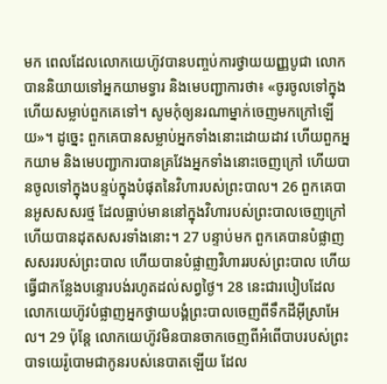មក ពេលដែលលោកយេហ៊ូវបានបញ្ចប់ការថ្វាយយញ្ញបូជា លោកបាននិយាយទៅអ្នកយាមទ្វារ និងមេបញ្ជាការថា៖ «ចូរចូលទៅក្នុង ហើយសម្លាប់ពួកគេទៅ។ សូមកុំឲ្យនរណាម្នាក់ចេញមកក្រៅឡើយ»។ ដូច្នេះ ពួកគេបានសម្លាប់អ្នកទាំងនោះដោយដាវ ហើយពួកអ្នកយាម និងមេបញ្ជាការបានគ្រវែងអ្នកទាំងនោះចេញក្រៅ ហើយបានចូលទៅក្នុងបន្ទប់ក្នុងបំផុតនៃវិហារបស់ព្រះបាល។ 26 ពួកគេបានអូសសសរថ្ម ដែលធ្លាប់មាននៅក្នុងវិហារបស់ព្រះបាលចេញក្រៅ ហើយបានដុតសសរទាំងនោះ។ 27 បន្ទាប់មក ពួកគេបានបំផ្លាញសសររបស់ព្រះបាល ហើយបានបំផ្លាញវិហាររបស់ព្រះបាល ហើយធ្វើជាកន្លែងបន្ទោរបង់រហូតដល់សព្វថ្ងៃ។ 28 នេះជារបៀបដែលលោកយេហ៊ូវបំផ្លាញអ្នកថ្វាយបង្គំព្រះបាលចេញពីទឹកដីអ៊ីស្រាអែល។ 29 ប៉ុន្តែ លោកយេហ៊ូវមិនបានចាកចេញពីអំពើបាបរបស់ព្រះបាទយេរ៉ូបោមជាកូនរបស់នេបាតឡើយ ដែល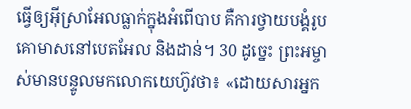ធ្វើឲ្យអ៊ីស្រាអែលធ្លាក់ក្នុងអំពើបាប គឺការថ្វាយបង្គំរូបគោមាសនៅបេតអែល និងដាន់។ 30 ដូច្នេះ ព្រះអម្ចាស់មានបន្ទូលមកលោកយេហ៊ូវថា៖ «ដោយសារអ្នក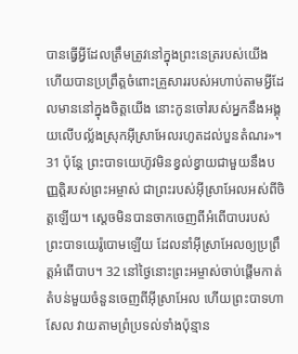បានធ្វើអ្វីដែលត្រឹមត្រូវនៅក្នុងព្រះនេត្ររបស់យើង ហើយបានប្រព្រឹត្តចំពោះគ្រួសាររបស់អហាប់តាមអ្វីដែលមាននៅក្នុងចិត្តយើង នោះកូនចៅរបស់អ្នកនឹងអង្គុយលើបល្ល័ងស្រុកអ៊ីស្រាអែលរហូតដល់បួនតំណរ»។ 31 ប៉ុន្តែ ព្រះបាទយេហ៊ូវមិនខ្វល់ខ្វាយជាមួយនឹងបញ្ញត្តិរបស់ព្រះអម្ចាស់ ជាព្រះរបស់អ៊ីស្រាអែលអស់ពីចិត្តឡើយ។ ស្តេចមិនបានចាកចេញពីអំពើបាបរបស់ព្រះបាទយេរ៉ូបោមឡើយ ដែលនាំអ៊ីស្រាអែលឲ្យប្រព្រឹត្តអំពើបាប។ 32 នៅថ្ងៃនោះព្រះអម្ចាស់ចាប់ផ្តើមកាត់តំបន់មួយចំនួនចេញពីអ៊ីស្រាអែល ហើយព្រះបាទហាសែល វាយតាមព្រំប្រទល់ទាំងប៉ុន្មាន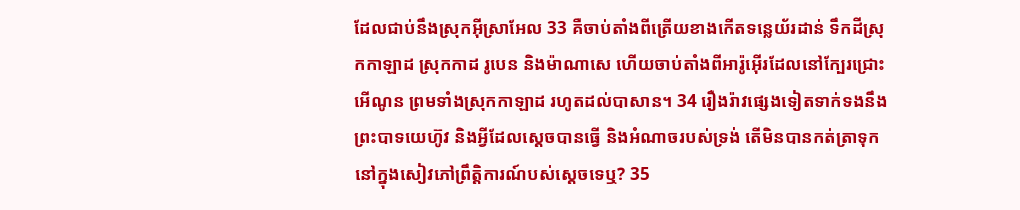ដែលជាប់នឹងស្រុកអ៊ីស្រាអែល 33 គឺចាប់តាំងពីត្រើយខាងកើតទន្លេយ័រដាន់ ទឹកដីស្រុកកាឡាដ ស្រុកកាដ រូបេន និងម៉ាណាសេ ហើយចាប់តាំងពីអារ៉ូអ៊ើរដែលនៅក្បែរជ្រោះអើណូន ព្រមទាំងស្រុកកាឡាដ រហូតដល់បាសាន។ 34 រឿងរ៉ាវផ្សេងទៀតទាក់ទងនឹងព្រះបាទយេហ៊ូវ និងអ្វីដែលស្តេចបានធ្វើ និងអំណាចរបស់ទ្រង់ តើមិនបានកត់ត្រាទុកនៅក្នុងសៀវភៅព្រឹត្តិការណ៍បស់ស្តេចទេឬ? 35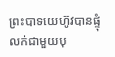ព្រះបាទយេហ៊ូវបានផ្ទុំលក់ជាមួយបុ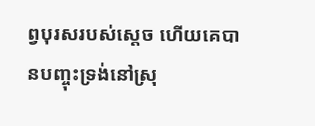ព្វបុរសរបស់ស្តេច ហើយគេបានបញ្ចុះទ្រង់នៅស្រុ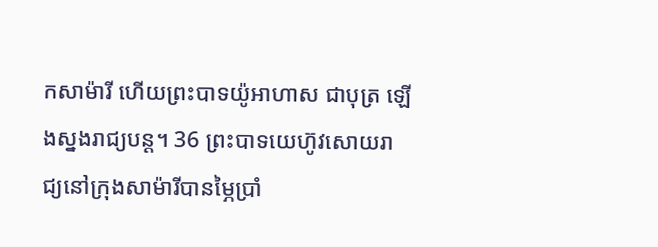កសាម៉ារី ហើយព្រះបាទយ៉ូអាហាស ជាបុត្រ ឡើងស្នងរាជ្យបន្ត។ 36 ព្រះបាទយេហ៊ូវសោយរាជ្យនៅក្រុងសាម៉ារីបានម្ភៃប្រាំ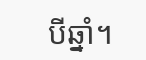បីឆ្នាំ។